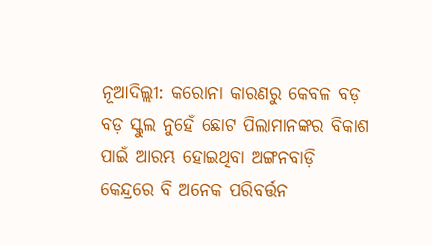ନୂଆଦିଲ୍ଲୀ: କରୋନା କାରଣରୁ କେବଳ ବଡ଼ ବଡ଼ ସ୍କୁଲ ନୁହେଁ ଛୋଟ ପିଲାମାନଙ୍କର ବିକାଶ ପାଇଁ ଆରମ୍ଭ ହୋଇଥିବା ଅଙ୍ଗନବାଡ଼ି କେନ୍ଦ୍ରରେ ବି ଅନେକ ପରିବର୍ତ୍ତନ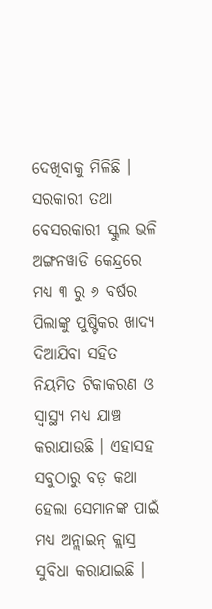ଦେଖିବାକୁ ମିଳିଛି । ସରକାରୀ ତଥା ବେସରକାରୀ ସ୍କୁଲ ଭଳି ଅଙ୍ଗନୱାଡି କେନ୍ଦ୍ରରେ ମଧ୍ୟ ୩ ରୁ ୬ ବର୍ଷର ପିଲାଙ୍କୁ ପୁଷ୍ଟିକର ଖାଦ୍ୟ ଦିଆଯିବା ସହିତ ନିୟମିତ ଟିକାକରଣ ଓ ସ୍ୱାସ୍ଥ୍ୟ ମଧ୍ୟ ଯାଞ୍ଚ କରାଯାଉଛି । ଏହାସହ ସବୁଠାରୁ ବଡ଼ କଥା ହେଲା ସେମାନଙ୍କ ପାଇଁ ମଧ୍ୟ ଅନ୍ଲାଇନ୍ କ୍ଲାସ୍ର ସୁବିଧା କରାଯାଇଛି ।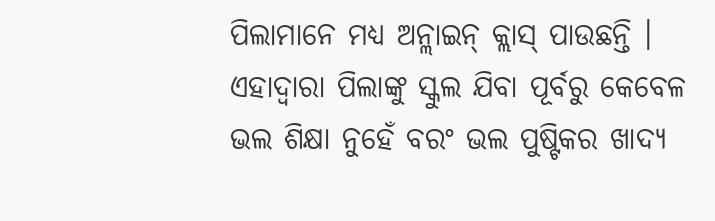ପିଲାମାନେ ମଧ୍ୟ ଅନ୍ଲାଇନ୍ କ୍ଲାସ୍ ପାଉଛନ୍ତି । ଏହାଦ୍ୱାରା ପିଲାଙ୍କୁ ସ୍କୁଲ ଯିବା ପୂର୍ବରୁ କେବେଳ ଭଲ ଶିକ୍ଷା ନୁହେଁ ବରଂ ଭଲ ପୁଷ୍ଟିକର ଖାଦ୍ୟ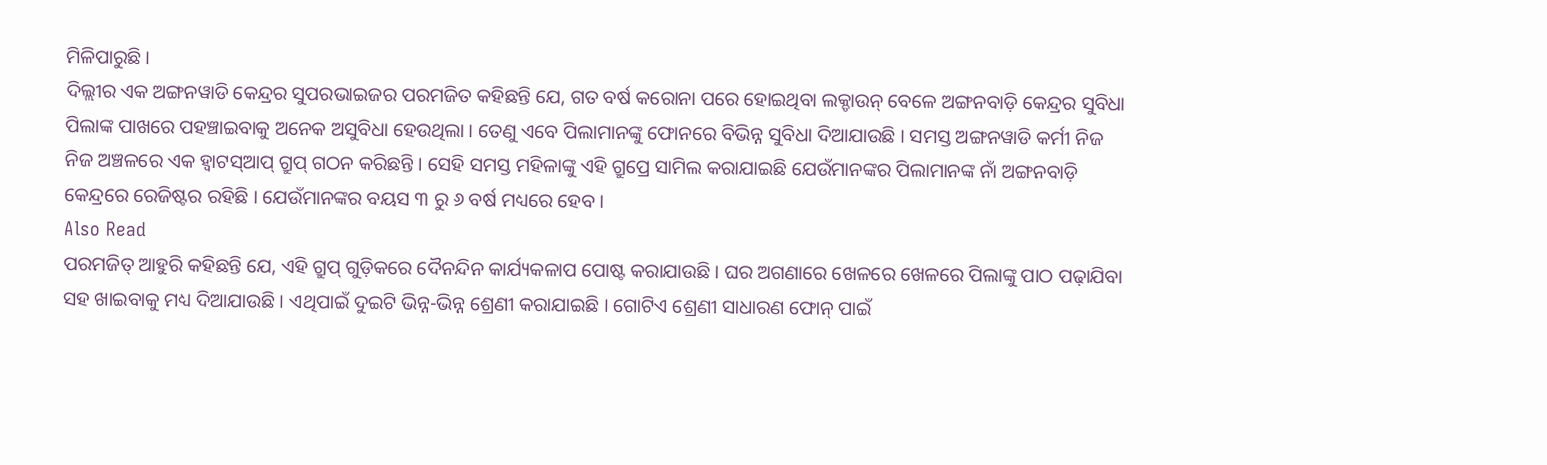ମିଳିପାରୁଛି ।
ଦିଲ୍ଲୀର ଏକ ଅଙ୍ଗନୱାଡି କେନ୍ଦ୍ରର ସୁପରଭାଇଜର ପରମଜିତ କହିଛନ୍ତି ଯେ, ଗତ ବର୍ଷ କରୋନା ପରେ ହୋଇଥିବା ଲକ୍ଡାଉନ୍ ବେଳେ ଅଙ୍ଗନବାଡ଼ି କେନ୍ଦ୍ରର ସୁବିଧା ପିଲାଙ୍କ ପାଖରେ ପହଞ୍ଚାଇବାକୁ ଅନେକ ଅସୁବିଧା ହେଉଥିଲା । ତେଣୁ ଏବେ ପିଲାମାନଙ୍କୁ ଫୋନରେ ବିଭିନ୍ନ ସୁବିଧା ଦିଆଯାଉଛି । ସମସ୍ତ ଅଙ୍ଗନୱାଡି କର୍ମୀ ନିଜ ନିଜ ଅଞ୍ଚଳରେ ଏକ ହ୍ୱାଟସ୍ଆପ୍ ଗ୍ରୁପ୍ ଗଠନ କରିଛନ୍ତି । ସେହି ସମସ୍ତ ମହିଳାଙ୍କୁ ଏହି ଗ୍ରୁପ୍ରେ ସାମିଲ କରାଯାଇଛି ଯେଉଁମାନଙ୍କର ପିଲାମାନଙ୍କ ନାଁ ଅଙ୍ଗନବାଡ଼ି କେନ୍ଦ୍ରରେ ରେଜିଷ୍ଟର ରହିଛି । ଯେଉଁମାନଙ୍କର ବୟସ ୩ ରୁ ୬ ବର୍ଷ ମଧ୍ୟରେ ହେବ ।
Also Read
ପରମଜିତ୍ ଆହୁରି କହିଛନ୍ତି ଯେ, ଏହି ଗ୍ରୁପ୍ ଗୁଡ଼ିକରେ ଦୈନନ୍ଦିନ କାର୍ଯ୍ୟକଳାପ ପୋଷ୍ଟ କରାଯାଉଛି । ଘର ଅଗଣାରେ ଖେଳରେ ଖେଳରେ ପିଲାଙ୍କୁ ପାଠ ପଢ଼ାଯିବା ସହ ଖାଇବାକୁ ମଧ୍ୟ ଦିଆଯାଉଛି । ଏଥିପାଇଁ ଦୁଇଟି ଭିନ୍ନ-ଭିନ୍ନ ଶ୍ରେଣୀ କରାଯାଇଛି । ଗୋଟିଏ ଶ୍ରେଣୀ ସାଧାରଣ ଫୋନ୍ ପାଇଁ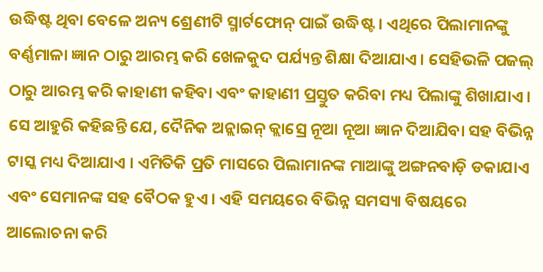ଉଦ୍ଧିଷ୍ଟ ଥିବା ବେଳେ ଅନ୍ୟ ଶ୍ରେଣୀଟି ସ୍ମାର୍ଟଫୋନ୍ ପାଇଁ ଉଦ୍ଧିଷ୍ଟ । ଏଥିରେ ପିଲାମାନଙ୍କୁ ବର୍ଣ୍ଣମାଳା ଜ୍ଞାନ ଠାରୁ ଆରମ୍ଭ କରି ଖେଳକୁଦ ପର୍ଯ୍ୟନ୍ତ ଶିକ୍ଷା ଦିଆଯାଏ । ସେହିଭଳି ପଜଲ୍ ଠାରୁ ଆରମ୍ଭ କରି କାହାଣୀ କହିବା ଏବଂ କାହାଣୀ ପ୍ରସ୍ତୁତ କରିବା ମଧ୍ୟ ପିଲାଙ୍କୁ ଶିଖାଯାଏ ।
ସେ ଆହୁରି କହିଛନ୍ତି ଯେ, ଦୈନିକ ଅନ୍ଲାଇନ୍ କ୍ଲାସ୍ରେ ନୂଆ ନୂଆ ଜ୍ଞାନ ଦିଆଯିବା ସହ ବିଭିନ୍ନ ଟାସ୍କ ମଧ୍ୟ ଦିଆଯାଏ । ଏମିତିକି ପ୍ରତି ମାସରେ ପିଲାମାନଙ୍କ ମାଆଙ୍କୁ ଅଙ୍ଗନବାଡ଼ି ଡକାଯାଏ ଏବଂ ସେମାନଙ୍କ ସହ ବୈଠକ ହୁଏ । ଏହି ସମୟରେ ବିଭିନ୍ନ ସମସ୍ୟା ବିଷୟରେ ଆଲୋଚନା କରି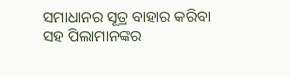ସମାଧାନର ସୂତ୍ର ବାହାର କରିବା ସହ ପିଲାମାନଙ୍କର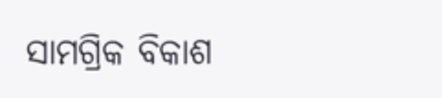ସାମଗ୍ରିକ ବିକାଶ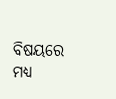ବିଷୟରେ ମଧ୍ୟ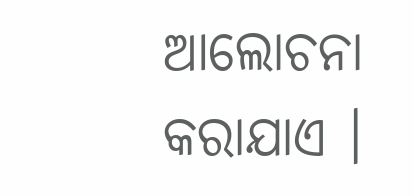ଆଲୋଚନା କରାଯାଏ ।